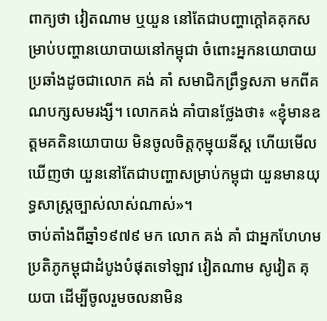ពាក្យថា វៀតណាម ឬយួន នៅតែជាបញ្ហាក្ដៅគគុកសម្រាប់បញ្ហានយោបាយនៅកម្ពុជា ចំពោះអ្នកនយោបាយប្រឆាំងដូចជាលោក គង់ គាំ សមាជិកព្រឹទ្ធសភា មកពីគណបក្សសមរង្សី។ លោកគង់ គាំបានថ្លែងថា៖ «ខ្ញុំមានឧត្តមគតិនយោបាយ មិនចូលចិត្តកុម្មុយនីស្ត ហើយមើលឃើញថា យួននៅតែជាបញ្ហាសម្រាប់កម្ពុជា យួនមានយុទ្ធសាស្រ្តច្បាស់លាស់ណាស់»។
ចាប់តាំងពីឆ្នាំ១៩៧៩ មក លោក គង់ គាំ ជាអ្នកហែហមប្រតិភូកម្ពុជាដំបូងបំផុតទៅឡាវ វៀតណាម សូវៀត គុយបា ដើម្បីចូលរួមចលនាមិន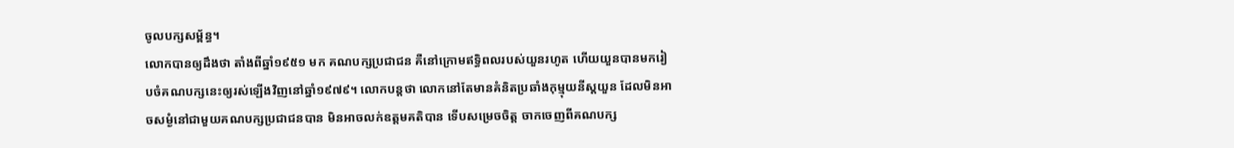ចូលបក្សសម្ព័ន្ធ។
លោកបានឲ្យដឹងថា តាំងពីឆ្នាំ១៩៥១ មក គណបក្សប្រជាជន គឺនៅក្រោមឥទ្ធិពលរបស់យួនរហូត ហើយយួនបានមករៀបចំគណបក្សនេះឲ្យរស់ឡើងវិញនៅឆ្នាំ១៩៧៩។ លោកបន្តថា លោកនៅតែមានគំនិតប្រឆាំងកុម្មុយនីស្តយួន ដែលមិនអាចសម្ងំនៅជាមួយគណបក្សប្រជាជនបាន មិនអាចលក់ឧត្តមគតិបាន ទើបសម្រេចចិត្ត ចាកចេញពីគណបក្ស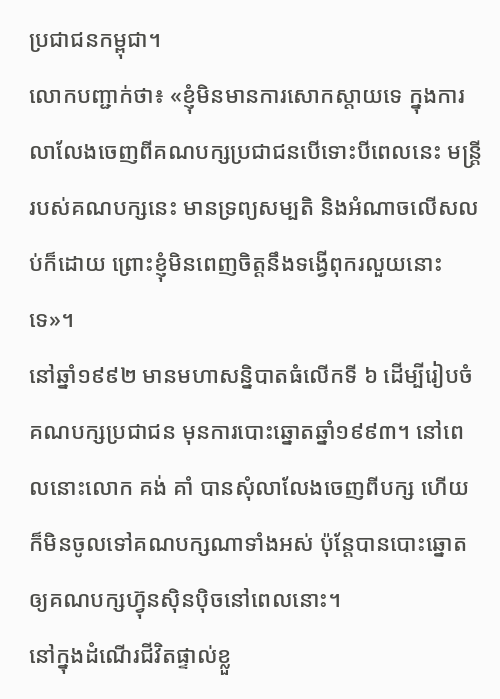ប្រជាជនកម្ពុជា។
លោកបញ្ជាក់ថា៖ «ខ្ញុំមិនមានការសោកស្ដាយទេ ក្នុងការលាលែងចេញពីគណបក្សប្រជាជនបើទោះបីពេលនេះ មន្រ្តីរបស់គណបក្សនេះ មានទ្រព្យសម្បតិ និងអំណាចលើសលប់ក៏ដោយ ព្រោះខ្ញុំមិនពេញចិត្តនឹងទង្វើពុករលួយនោះទេ»។
នៅឆ្នាំ១៩៩២ មានមហាសន្និបាតធំលើកទី ៦ ដើម្បីរៀបចំគណបក្សប្រជាជន មុនការបោះឆ្នោតឆ្នាំ១៩៩៣។ នៅពេលនោះលោក គង់ គាំ បានសុំលាលែងចេញពីបក្ស ហើយក៏មិនចូលទៅគណបក្សណាទាំងអស់ ប៉ុន្តែបានបោះឆ្នោតឲ្យគណបក្សហ៊្វុនស៊ិនប៉ិចនៅពេលនោះ។
នៅក្នុងដំណើរជីវិតផ្ទាល់ខ្លួ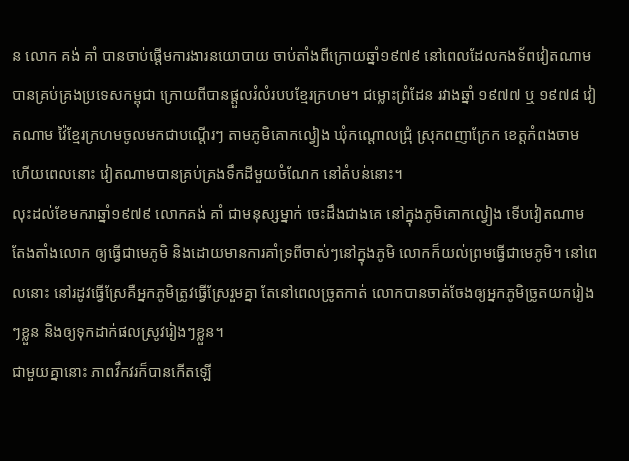ន លោក គង់ គាំ បានចាប់ផ្ដើមការងារនយោបាយ ចាប់តាំងពីក្រោយឆ្នាំ១៩៧៩ នៅពេលដែលកងទ័ពវៀតណាម បានគ្រប់គ្រងប្រទេសកម្ពុជា ក្រោយពីបានផ្ដួលរំលំរបបខ្មែរក្រហម។ ជម្លោះព្រំដែន រវាងឆ្នាំ ១៩៧៧ ឬ ១៩៧៨ វៀតណាម វ៉ៃខ្មែរក្រហមចូលមកជាបណ្ដើរៗ តាមភូមិគោកល្វៀង ឃុំកណ្ដោលជ្រុំ ស្រុកពញាក្រែក ខេត្តកំពងចាម ហើយពេលនោះ វៀតណាមបានគ្រប់គ្រងទឹកដីមួយចំណែក នៅតំបន់នោះ។
លុះដល់ខែមករាឆ្នាំ១៩៧៩ លោកគង់ គាំ ជាមនុស្សម្នាក់ ចេះដឹងជាងគេ នៅក្នុងភូមិគោកល្វៀង ទើបវៀតណាម តែងតាំងលោក ឲ្យធ្វើជាមេភូមិ និងដោយមានការគាំទ្រពីចាស់ៗនៅក្នុងភូមិ លោកក៏យល់ព្រមធ្វើជាមេភូមិ។ នៅពេលនោះ នៅរដូវធ្វើស្រែគឺអ្នកភូមិត្រូវធ្វើស្រែរួមគ្នា តែនៅពេលច្រូតកាត់ លោកបានចាត់ចែងឲ្យអ្នកភូមិច្រូតយករៀងៗខ្លួន និងឲ្យទុកដាក់ផលស្រូវរៀងៗខ្លួន។
ជាមួយគ្នានោះ ភាពវឹកវរក៏បានកើតឡើ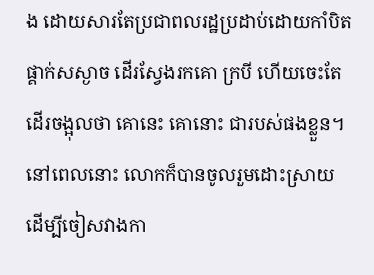ង ដោយសារតែប្រជាពលរដ្ឋប្រដាប់ដោយកាំបិតផ្គាក់សស្ងាច ដើរស្វែងរកគោ ក្របី ហើយចេះតែដើរចង្អុលថា គោនេះ គោនោះ ជារបស់ផងខ្លួន។
នៅពេលនោះ លោកក៏បានចូលរួមដោះស្រាយ ដើម្បីចៀសវាងកា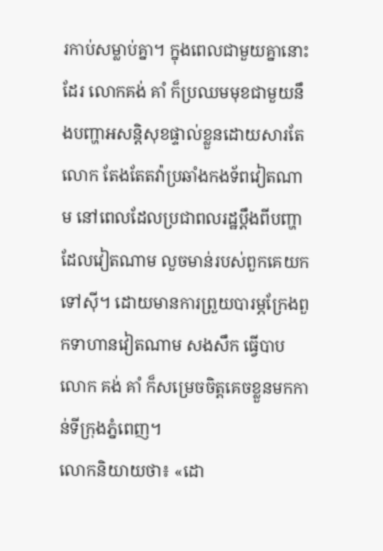រកាប់សម្លាប់គ្នា។ ក្នុងពេលជាមួយគ្នានោះដែរ លោកគង់ គាំ ក៏ប្រឈមមុខជាមួយនឹងបញ្ហាអសន្តិសុខផ្ទាល់ខ្លួនដោយសារតែលោក តែងតែតវ៉ាប្រឆាំងកងទ័ពវៀតណាម នៅពេលដែលប្រជាពលរដ្ឋប្ដឹងពីបញ្ហាដែលវៀតណាម លួចមាន់របស់ពួកគេយកទៅស៊ី។ ដោយមានការព្រួយបារម្ភក្រែងពួកទាហានវៀតណាម សងសឹក ធ្វើបាប លោក គង់ គាំ ក៏សម្រេចចិត្តគេចខ្លួនមកកាន់ទីក្រុងភ្នំពេញ។
លោកនិយាយថា៖ «ដោ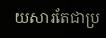យសារតែជាប្រ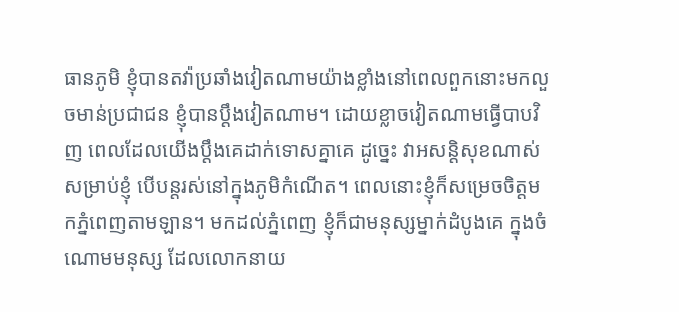ធានភូមិ ខ្ញុំបានតវ៉ាប្រឆាំងវៀតណាមយ៉ាងខ្លាំងនៅពេលពួកនោះមកលួចមាន់ប្រជាជន ខ្ញុំបានប្ដឹងវៀតណាម។ ដោយខ្លាចវៀតណាមធ្វើបាបវិញ ពេលដែលយើងប្ដឹងគេដាក់ទោសគ្នាគេ ដូច្នេះ វាអសន្តិសុខណាស់សម្រាប់ខ្ញុំ បើបន្តរស់នៅក្នុងភូមិកំណើត។ ពេលនោះខ្ញុំក៏សម្រេចចិត្តមកភ្នំពេញតាមឡាន។ មកដល់ភ្នំពេញ ខ្ញុំក៏ជាមនុស្សម្នាក់ដំបូងគេ ក្នុងចំណោមមនុស្ស ដែលលោកនាយ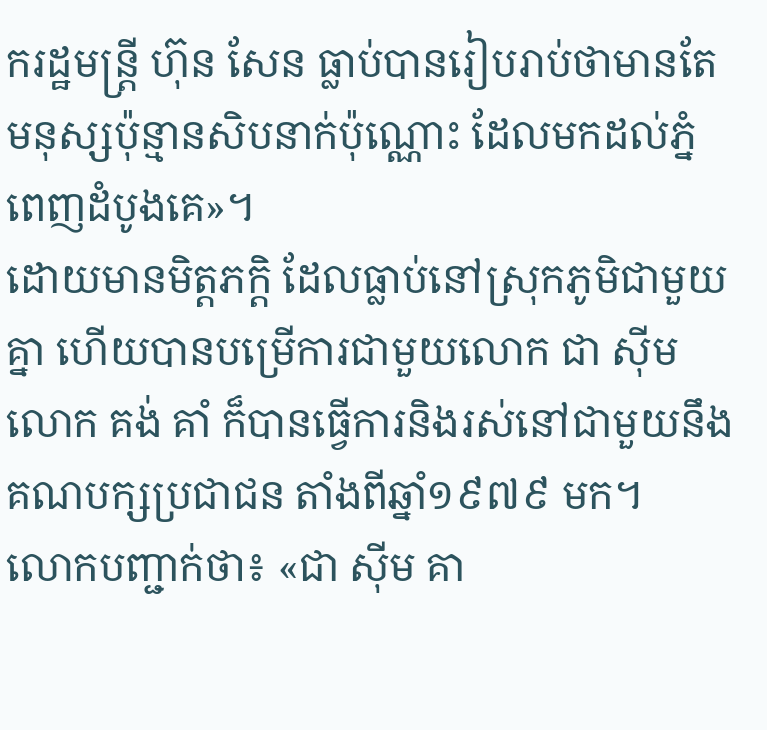ករដ្ឋមន្រ្តី ហ៊ុន សែន ធ្លាប់បានរៀបរាប់ថាមានតែមនុស្សប៉ុន្មានសិបនាក់ប៉ុណ្ណោះ ដែលមកដល់ភ្នំពេញដំបូងគេ»។
ដោយមានមិត្តភក្តិ ដែលធ្លាប់នៅស្រុកភូមិជាមួយគ្នា ហើយបានបម្រើការជាមួយលោក ជា ស៊ីម លោក គង់ គាំ ក៏បានធ្វើការនិងរស់នៅជាមួយនឹងគណបក្សប្រជាជន តាំងពីឆ្នាំ១៩៧៩ មក។
លោកបញ្ជាក់ថា៖ «ជា ស៊ីម គា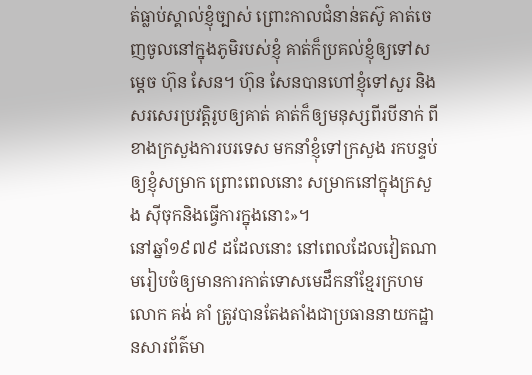ត់ធ្លាប់ស្គាល់ខ្ញុំច្បាស់ ព្រោះកាលជំនាន់តស៊ូ គាត់ចេញចូលនៅក្នុងភូមិរបស់ខ្ញុំ គាត់ក៏ប្រគល់ខ្ញុំឲ្យទៅសម្ដេច ហ៊ុន សែន។ ហ៊ុន សែនបានហៅខ្ញុំទៅសួរ និងសរសេរប្រវត្តិរូបឲ្យគាត់ គាត់ក៏ឲ្យមនុស្សពីរបីនាក់ ពីខាងក្រសួងការបរទេស មកនាំខ្ញុំទៅក្រសួង រកបន្ទប់ឲ្យខ្ញុំសម្រាក ព្រោះពេលនោះ សម្រាកនៅក្នុងក្រសួង ស៊ីចុកនិងធ្វើការក្នុងនោះ»។
នៅឆ្នាំ១៩៧៩ ដដែលនោះ នៅពេលដែលវៀតណាមរៀបចំឲ្យមានការកាត់ទោសមេដឹកនាំខ្មែរក្រហម លោក គង់ គាំ ត្រូវបានតែងតាំងជាប្រធាននាយកដ្ឋានសារព័ត៌មា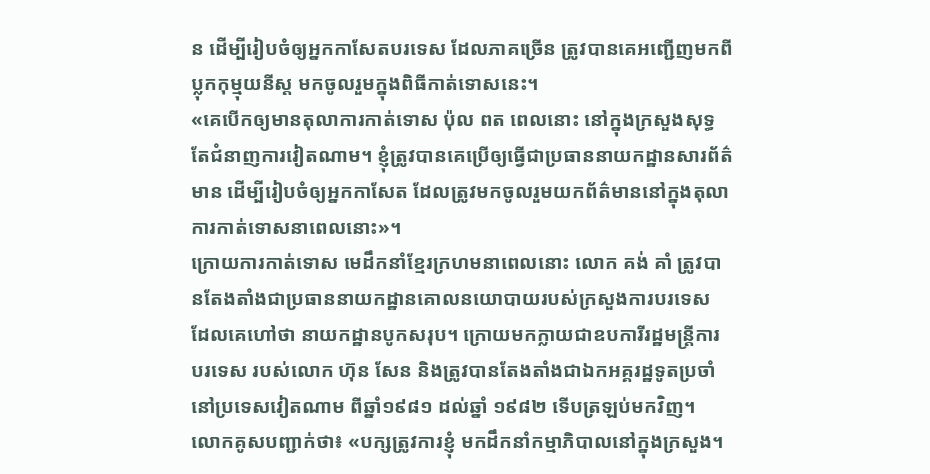ន ដើម្បីរៀបចំឲ្យអ្នកកាសែតបរទេស ដែលភាគច្រើន ត្រូវបានគេអញ្ជើញមកពីប្លុកកុម្មុយនីស្ត មកចូលរួមក្នុងពិធីកាត់ទោសនេះ។
«គេបើកឲ្យមានតុលាការកាត់ទោស ប៉ុល ពត ពេលនោះ នៅក្នុងក្រសួងសុទ្ធតែជំនាញការវៀតណាម។ ខ្ញុំត្រូវបានគេប្រើឲ្យធ្វើជាប្រធាននាយកដ្ឋានសារព័ត៌មាន ដើម្បីរៀបចំឲ្យអ្នកកាសែត ដែលត្រូវមកចូលរួមយកព័ត៌មាននៅក្នុងតុលាការកាត់ទោសនាពេលនោះ»។
ក្រោយការកាត់ទោស មេដឹកនាំខ្មែរក្រហមនាពេលនោះ លោក គង់ គាំ ត្រូវបានតែងតាំងជាប្រធាននាយកដ្ឋានគោលនយោបាយរបស់ក្រសួងការបរទេស ដែលគេហៅថា នាយកដ្ឋានបូកសរុប។ ក្រោយមកក្លាយជាឧបការីរដ្ឋមន្រ្តីការបរទេស របស់លោក ហ៊ុន សែន និងត្រូវបានតែងតាំងជាឯកអគ្គរដ្ឋទូតប្រចាំនៅប្រទេសវៀតណាម ពីឆ្នាំ១៩៨១ ដល់ឆ្នាំ ១៩៨២ ទើបត្រឡប់មកវិញ។
លោកគូសបញ្ជាក់ថា៖ «បក្សត្រូវការខ្ញុំ មកដឹកនាំកម្មាភិបាលនៅក្នុងក្រសួង។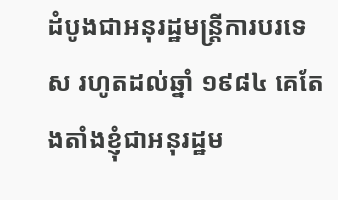ដំបូងជាអនុរដ្ឋមន្រ្តីការបរទេស រហូតដល់ឆ្នាំ ១៩៨៤ គេតែងតាំងខ្ញុំជាអនុរដ្ឋម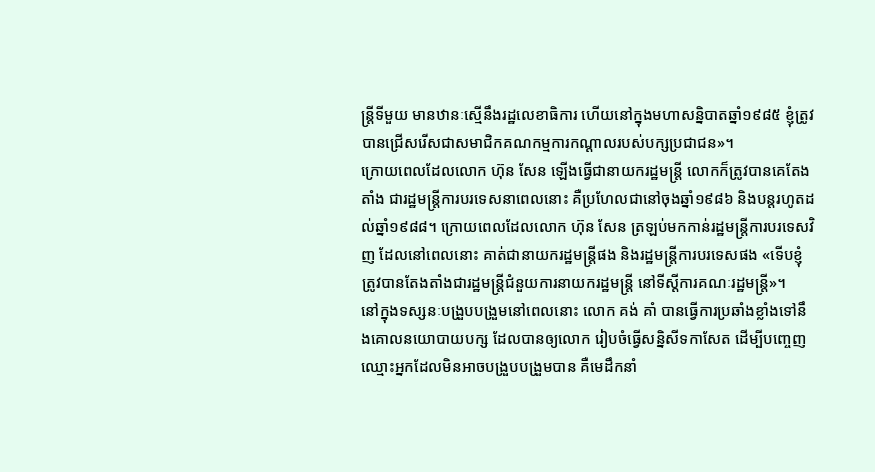ន្រ្តីទីមួយ មានឋានៈស្មើនឹងរដ្ឋលេខាធិការ ហើយនៅក្នុងមហាសន្និបាតឆ្នាំ១៩៨៥ ខ្ញុំត្រូវបានជ្រើសរើសជាសមាជិកគណកម្មការកណ្ដាលរបស់បក្សប្រជាជន»។
ក្រោយពេលដែលលោក ហ៊ុន សែន ឡើងធ្វើជានាយករដ្ឋមន្រ្តី លោកក៏ត្រូវបានគេតែងតាំង ជារដ្ឋមន្រ្តីការបរទេសនាពេលនោះ គឺប្រហែលជានៅចុងឆ្នាំ១៩៨៦ និងបន្តរហូតដល់ឆ្នាំ១៩៨៨។ ក្រោយពេលដែលលោក ហ៊ុន សែន ត្រឡប់មកកាន់រដ្ឋមន្រ្តីការបរទេសវិញ ដែលនៅពេលនោះ គាត់ជានាយករដ្ឋមន្រ្តីផង និងរដ្ឋមន្រ្តីការបរទេសផង «ទើបខ្ញុំត្រូវបានតែងតាំងជារដ្ឋមន្រ្តីជំនួយការនាយករដ្ឋមន្រ្តី នៅទីស្ដីការគណៈរដ្ឋមន្រ្តី»។
នៅក្នុងទស្សនៈបង្រួបបង្រួមនៅពេលនោះ លោក គង់ គាំ បានធ្វើការប្រឆាំងខ្លាំងទៅនឹងគោលនយោបាយបក្ស ដែលបានឲ្យលោក រៀបចំធ្វើសន្និសីទកាសែត ដើម្បីបញ្ចេញឈ្មោះអ្នកដែលមិនអាចបង្រួបបង្រួមបាន គឺមេដឹកនាំ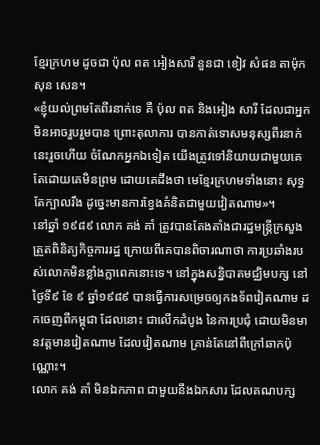ខ្មែរក្រហម ដូចជា ប៉ុល ពត អៀងសារី នួនជា ខៀវ សំផន តាម៉ុក សុន សេន។
«ខ្ញុំយល់ព្រមតែពីរនាក់ទេ គឺ ប៉ុល ពត និងអៀង សារី ដែលជាអ្នកមិនអាចរួបរួមបាន ព្រោះតុលាការ បានកាត់ទោសមនុស្សពីរនាក់នេះរួចហើយ ចំណែកអ្នកឯទៀត យើងត្រូវទៅនិយាយជាមួយគេ តែដោយគេមិនព្រម ដោយគេដឹងថា មេខ្មែរក្រហមទាំងនោះ សុទ្ធតែក្បាលរឹង ដូច្នេះមានការខ្វែងគំនិតជាមួយវៀតណាម»។
នៅឆ្នាំ ១៩៨៩ លោក គង់ គាំ ត្រូវបានតែងតាំងជារដ្ឋមន្រ្តីក្រសួងត្រួតពិនិត្យកិច្ចការរដ្ឋ ក្រោយពីគេបានពិចារណាថា ការប្រឆាំងរបស់លោកមិនខ្លាំងក្លាពេកនោះទេ។ នៅក្នុងសន្និបាតមជ្ឈិមបក្ស នៅថ្ងៃទី៩ ខែ ៩ ឆ្នាំ១៩៨៩ បានធ្វើការសម្រេចឲ្យកងទ័ពវៀតណាម ដកចេញពីកម្ពុជា ដែលនោះ ជាលើកដំបូង នៃការប្រជុំ ដោយមិនមានវត្តមានវៀតណាម ដែលវៀតណាម គ្រាន់តែនៅពីក្រៅឆាកប៉ុណ្ណោះ។
លោក គង់ គាំ មិនឯកភាព ជាមួយនឹងឯកសារ ដែលគណបក្ស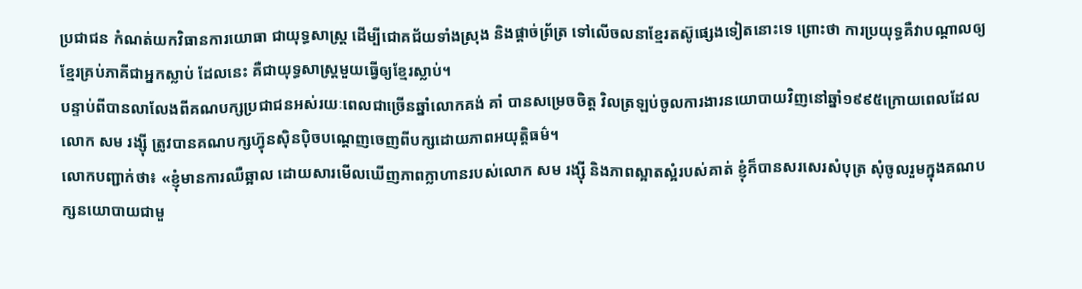ប្រជាជន កំណត់យកវិធានការយោធា ជាយុទ្ធសាស្ត្រ ដើម្បីជោគជ័យទាំងស្រុង និងផ្ដាច់ព្រ័ត្រ ទៅលើចលនាខ្មែរតស៊ូផ្សេងទៀតនោះទេ ព្រោះថា ការប្រយុទ្ធគឺវាបណ្ដាលឲ្យខ្មែរគ្រប់ភាគីជាអ្នកស្លាប់ ដែលនេះ គឺជាយុទ្ធសាស្រ្តមួយធ្វើឲ្យខ្មែរស្លាប់។
បន្ទាប់ពីបានលាលែងពីគណបក្សប្រជាជនអស់រយៈពេលជាច្រើនឆ្នាំលោកគង់ គាំ បានសម្រេចចិត្ត វិលត្រឡប់ចូលការងារនយោបាយវិញនៅឆ្នាំ១៩៩៥ក្រោយពេលដែលលោក សម រង្ស៊ី ត្រូវបានគណបក្សហ៊្វុនស៊ិនប៉ិចបណ្ដេញចេញពីបក្សដោយភាពអយុត្តិធម៌។
លោកបញ្ជាក់ថា៖ «ខ្ញុំមានការឈឺឆ្អាល ដោយសារមើលឃើញភាពក្លាហានរបស់លោក សម រង្ស៊ី និងភាពស្អាតស្អំរបស់គាត់ ខ្ញុំក៏បានសរសេរសំបុត្រ សុំចូលរួមក្នុងគណបក្សនយោបាយជាមួ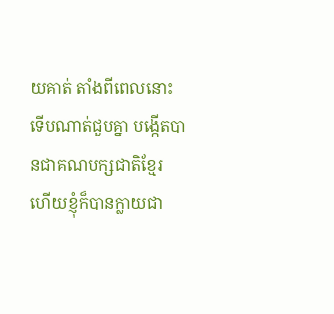យគាត់ តាំងពីពេលនោះ ទើបណាត់ជួបគ្នា បង្កើតបានជាគណបក្សជាតិខ្មែរ ហើយខ្ញុំក៏បានក្លាយជា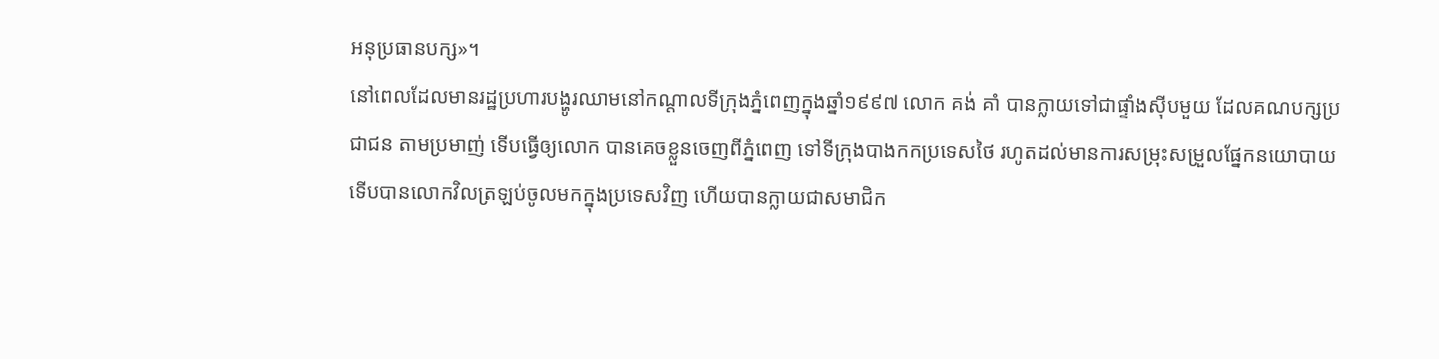អនុប្រធានបក្ស»។
នៅពេលដែលមានរដ្ឋប្រហារបង្ហូរឈាមនៅកណ្តាលទីក្រុងភ្នំពេញក្នុងឆ្នាំ១៩៩៧ លោក គង់ គាំ បានក្លាយទៅជាផ្ទាំងស៊ីបមួយ ដែលគណបក្សប្រជាជន តាមប្រមាញ់ ទើបធ្វើឲ្យលោក បានគេចខ្លួនចេញពីភ្នំពេញ ទៅទីក្រុងបាងកកប្រទេសថៃ រហូតដល់មានការសម្រុះសម្រួលផ្នែកនយោបាយ ទើបបានលោកវិលត្រឡប់ចូលមកក្នុងប្រទេសវិញ ហើយបានក្លាយជាសមាជិក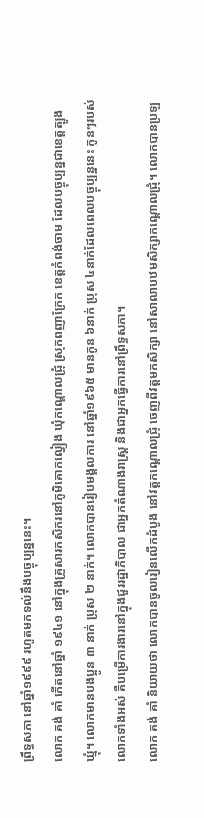ព្រឹទ្ធសភា នៅឆ្នាំ១៩៩៩ រហូតមកទល់នឹងបច្ចុប្បន្ននេះ។
លោក គង់ គាំ កើតនៅឆ្នាំ ១៩៤១ នៅក្នុងគ្រួសារកសិករនៅភូមិគោកល្វៀង ឃុំកណ្ដោលជ្រុំ ស្រុកពញាក្រែក ខេត្តកំពង់ចាម ដែលបច្ចុប្បន្នជាខេត្តត្បូងឃ្មុំ។ លោកមានបងប្អូន ៣ នាក់ ប្រុស ២ នាក់។ លោកបានរៀបមង្គលការ នៅឆ្នាំ១៩៦៥ មានកូន ៦នាក់ ប្រុស ៤នាក់ដែលពេលបច្ចុប្បន្ននេះ កូនៗរបស់លោកទាំងអស់ គឺបម្រើការងារនៅក្នុងជួររដ្ឋាភិបាល ជាអ្នកតំណាងរាស្រ្ត និងជាអ្នកធ្វើការនៅព្រឹទ្ធសភា។
លោក គង់ គាំ និយាយថា លោកបានចូលរៀនលើកដំបូង នៅវត្តកណ្ដោលជ្រុំ ចេញពីវត្តមកសិក្សា នៅសាលាបឋមសិក្សាកណ្ដោលជ្រុំ។ លោកបានប្រឡ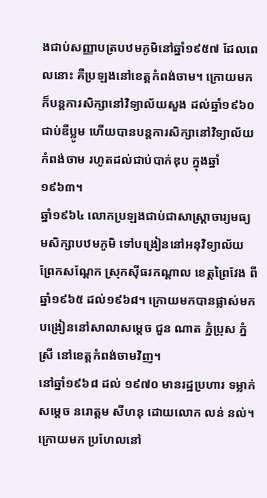ងជាប់សញ្ញាបត្របឋមភូមិនៅឆ្នាំ១៩៥៧ ដែលពេលនោះ គឺប្រឡងនៅខេត្តកំពង់ចាម។ ក្រោយមកក៏បន្តការសិក្សានៅវិទ្យាល័យសួង ដល់ឆ្នាំ១៩៦០ ជាប់ឌីប្លូម ហើយបានបន្តការសិក្សានៅវិទ្យាល័យកំពង់ចាម រហូតដល់ជាប់បាក់ឌុប ក្នុងឆ្នាំ ១៩៦៣។
ឆ្នាំ១៩៦៤ លោកប្រឡងជាប់ជាសាស្រ្តាចារ្យមធ្យមសិក្សាបឋមភូមិ ទៅបង្រៀននៅអនុវិទ្យាល័យព្រែកសណ្ដែក ស្រុកស៊ីធរកណ្ដាល ខេត្តព្រៃវែង ពីឆ្នាំ១៩៦៥ ដល់១៩៦៨។ ក្រោយមកបានផ្លាស់មកបង្រៀននៅសាលាសម្ដេច ជួន ណាត ភ្នំប្រុស ភ្នំស្រី នៅខេត្តកំពង់ចាមវិញ។
នៅឆ្នាំ១៩៦៨ ដល់ ១៩៧០ មានរដ្ឋប្រហារ ទម្លាក់សម្ដេច នរោត្តម សីហនុ ដោយលោក លន់ នល់។ ក្រោយមក ប្រហែលនៅ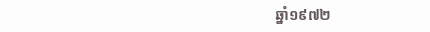ឆ្នាំ១៩៧២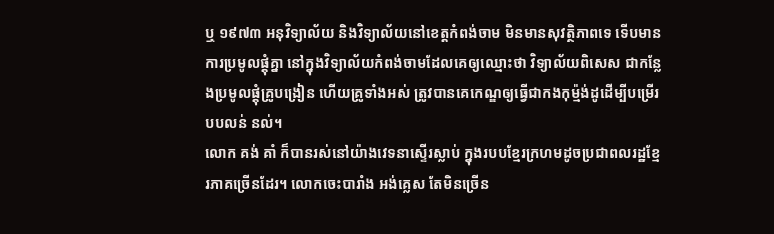ឬ ១៩៧៣ អនុវិទ្យាល័យ និងវិទ្យាល័យនៅខេត្តកំពង់ចាម មិនមានសុវត្ថិភាពទេ ទើបមានការប្រមូលផ្ដុំគ្នា នៅក្នុងវិទ្យាល័យកំពង់ចាមដែលគេឲ្យឈ្មោះថា វិទ្យាល័យពិសេស ជាកន្លែងប្រមូលផ្ដុំគ្រូបង្រៀន ហើយគ្រូទាំងអស់ ត្រូវបានគេកេណ្ឌឲ្យធ្វើជាកងកុម៉្មង់ដូដើម្បីបម្រើរបបលន់ នល់។
លោក គង់ គាំ ក៏បានរស់នៅយ៉ាងវេទនាស្ទើរស្លាប់ ក្នុងរបបខ្មែរក្រហមដូចប្រជាពលរដ្ឋខ្មែរភាគច្រើនដែរ។ លោកចេះបារាំង អង់គ្លេស តែមិនច្រើន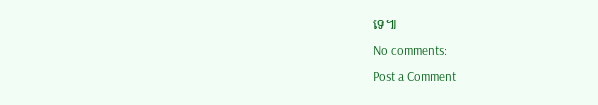ទេ៕
No comments:
Post a Comment